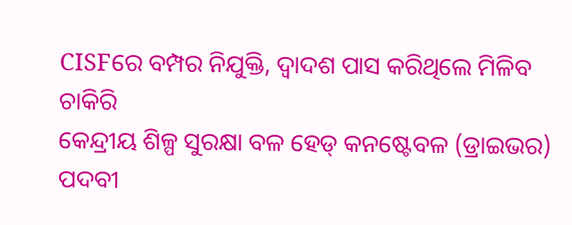CISFରେ ବମ୍ପର ନିଯୁକ୍ତି, ଦ୍ୱାଦଶ ପାସ କରିଥିଲେ ମିଳିବ ଚାକିରି
କେନ୍ଦ୍ରୀୟ ଶିଳ୍ପ ସୁରକ୍ଷା ବଳ ହେଡ୍ କନଷ୍ଟେବଳ (ଡ୍ରାଇଭର) ପଦବୀ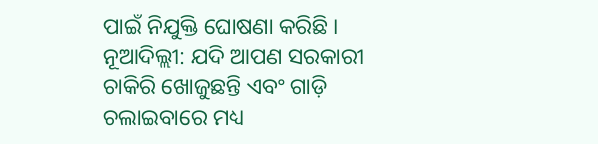ପାଇଁ ନିଯୁକ୍ତି ଘୋଷଣା କରିଛି ।
ନୂଆଦିଲ୍ଲୀ: ଯଦି ଆପଣ ସରକାରୀ ଚାକିରି ଖୋଜୁଛନ୍ତି ଏବଂ ଗାଡ଼ି ଚଲାଇବାରେ ମଧ୍ୟ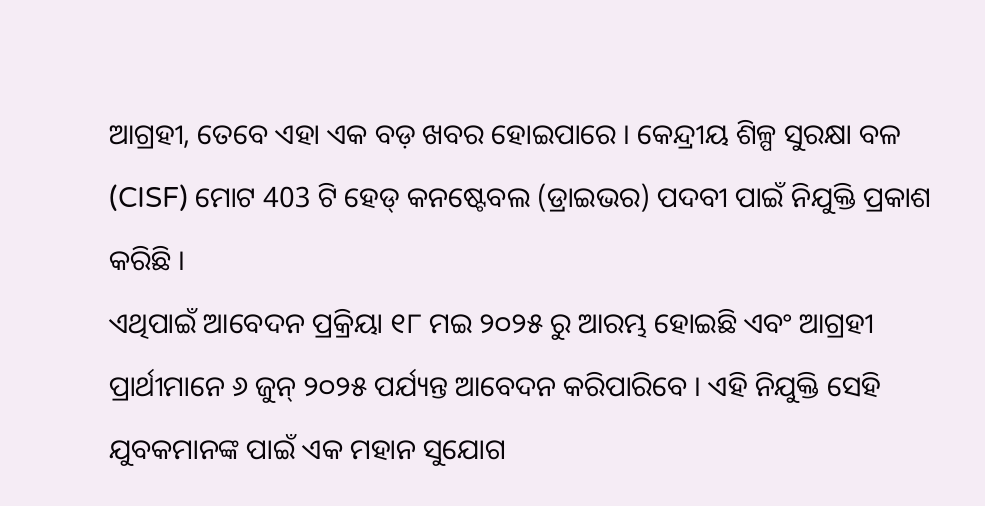ଆଗ୍ରହୀ, ତେବେ ଏହା ଏକ ବଡ଼ ଖବର ହୋଇପାରେ । କେନ୍ଦ୍ରୀୟ ଶିଳ୍ପ ସୁରକ୍ଷା ବଳ (CISF) ମୋଟ 403 ଟି ହେଡ୍ କନଷ୍ଟେବଲ (ଡ୍ରାଇଭର) ପଦବୀ ପାଇଁ ନିଯୁକ୍ତି ପ୍ରକାଶ କରିଛି ।
ଏଥିପାଇଁ ଆବେଦନ ପ୍ରକ୍ରିୟା ୧୮ ମଇ ୨୦୨୫ ରୁ ଆରମ୍ଭ ହୋଇଛି ଏବଂ ଆଗ୍ରହୀ ପ୍ରାର୍ଥୀମାନେ ୬ ଜୁନ୍ ୨୦୨୫ ପର୍ଯ୍ୟନ୍ତ ଆବେଦନ କରିପାରିବେ । ଏହି ନିଯୁକ୍ତି ସେହି ଯୁବକମାନଙ୍କ ପାଇଁ ଏକ ମହାନ ସୁଯୋଗ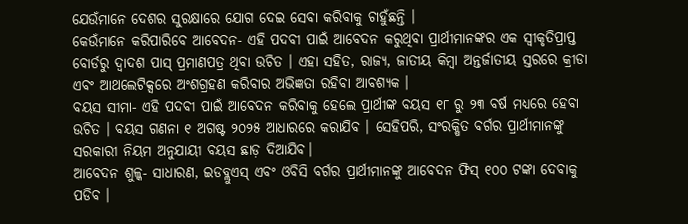ଯେଉଁମାନେ ଦେଶର ସୁରକ୍ଷାରେ ଯୋଗ ଦେଇ ସେବା କରିବାକୁ ଚାହୁଁଛନ୍ତି ।
କେଉଁମାନେ କରିପାରିବେ ଆବେଦନ- ଏହି ପଦବୀ ପାଇଁ ଆବେଦନ କରୁଥିବା ପ୍ରାର୍ଥୀମାନଙ୍କର ଏକ ସ୍ୱୀକୃତିପ୍ରାପ୍ତ ବୋର୍ଡରୁ ଦ୍ୱାଦଶ ପାସ୍ ପ୍ରମାଣପତ୍ର ଥିବା ଉଚିତ । ଏହା ସହିତ, ରାଜ୍ୟ, ଜାତୀୟ କିମ୍ବା ଅନ୍ତର୍ଜାତୀୟ ସ୍ତରରେ କ୍ରୀଡା ଏବଂ ଆଥଲେଟିକ୍ସରେ ଅଂଶଗ୍ରହଣ କରିବାର ଅଭିଜ୍ଞତା ରହିବା ଆବଶ୍ୟକ ।
ବୟସ ସୀମା- ଏହି ପଦବୀ ପାଇଁ ଆବେଦନ କରିବାକୁ ହେଲେ ପ୍ରାର୍ଥୀଙ୍କ ବୟସ ୧୮ ରୁ ୨୩ ବର୍ଷ ମଧ୍ୟରେ ହେବା ଉଚିତ । ବୟସ ଗଣନା ୧ ଅଗଷ୍ଟ ୨୦୨୫ ଆଧାରରେ କରାଯିବ । ସେହିପରି, ସଂରକ୍ଷିତ ବର୍ଗର ପ୍ରାର୍ଥୀମାନଙ୍କୁ ସରକାରୀ ନିୟମ ଅନୁଯାୟୀ ବୟସ ଛାଡ଼ ଦିଆଯିବ।
ଆବେଦନ ଶୁଳ୍କ- ସାଧାରଣ, ଇଡବ୍ଲୁଏସ୍ ଏବଂ ଓବିସି ବର୍ଗର ପ୍ରାର୍ଥୀମାନଙ୍କୁ ଆବେଦନ ଫିସ୍ ୧୦୦ ଟଙ୍କା ଦେବାକୁ ପଡିବ ।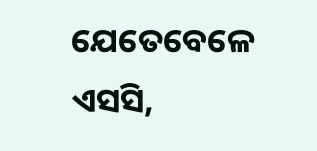ଯେତେବେଳେ ଏସସି,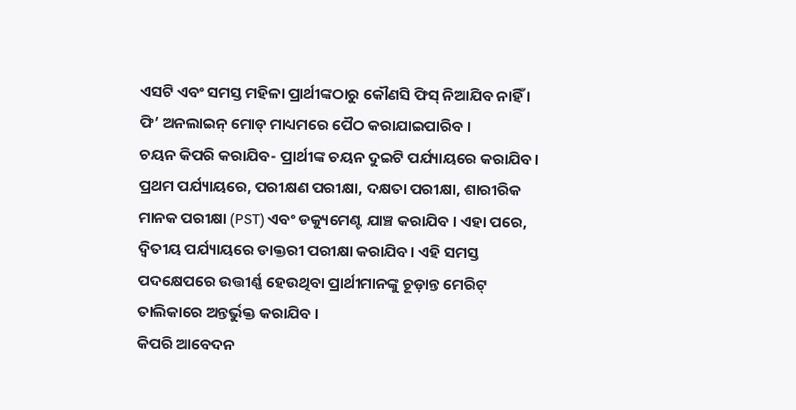ଏସଟି ଏବଂ ସମସ୍ତ ମହିଳା ପ୍ରାର୍ଥୀଙ୍କଠାରୁ କୌଣସି ଫିସ୍ ନିଆଯିବ ନାହିଁ । ଫି’ ଅନଲାଇନ୍ ମୋଡ୍ ମାଧ୍ୟମରେ ପୈଠ କରାଯାଇପାରିବ ।
ଚୟନ କିପରି କରାଯିବ- ପ୍ରାର୍ଥୀଙ୍କ ଚୟନ ଦୁଇଟି ପର୍ଯ୍ୟାୟରେ କରାଯିବ। ପ୍ରଥମ ପର୍ଯ୍ୟାୟରେ, ପରୀକ୍ଷଣ ପରୀକ୍ଷା, ଦକ୍ଷତା ପରୀକ୍ଷା, ଶାରୀରିକ ମାନକ ପରୀକ୍ଷା (PST) ଏବଂ ଡକ୍ୟୁମେଣ୍ଟ ଯାଞ୍ଚ କରାଯିବ । ଏହା ପରେ, ଦ୍ୱିତୀୟ ପର୍ଯ୍ୟାୟରେ ଡାକ୍ତରୀ ପରୀକ୍ଷା କରାଯିବ। ଏହି ସମସ୍ତ ପଦକ୍ଷେପରେ ଉତ୍ତୀର୍ଣ୍ଣ ହେଉଥିବା ପ୍ରାର୍ଥୀମାନଙ୍କୁ ଚୂଡ଼ାନ୍ତ ମେରିଟ୍ ତାଲିକାରେ ଅନ୍ତର୍ଭୁକ୍ତ କରାଯିବ ।
କିପରି ଆବେଦନ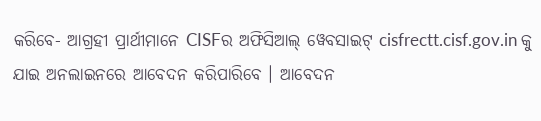କରିବେ- ଆଗ୍ରହୀ ପ୍ରାର୍ଥୀମାନେ CISFର ଅଫିସିଆଲ୍ ୱେବସାଇଟ୍ cisfrectt.cisf.gov.in କୁ ଯାଇ ଅନଲାଇନରେ ଆବେଦନ କରିପାରିବେ । ଆବେଦନ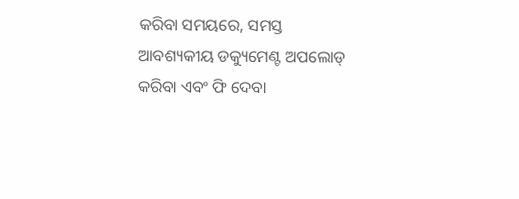କରିବା ସମୟରେ, ସମସ୍ତ ଆବଶ୍ୟକୀୟ ଡକ୍ୟୁମେଣ୍ଟ ଅପଲୋଡ୍ କରିବା ଏବଂ ଫି ଦେବା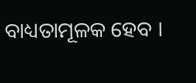ବାଧ୍ୟତାମୂଳକ ହେବ ।